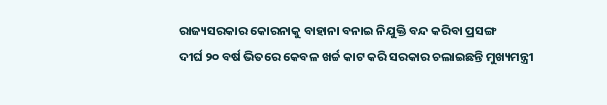ରାଜ୍ୟସରକାର କୋରନାକୁ ବାହାନା ବନାଇ ନିଯୁକ୍ତି ବନ୍ଦ କରିବା ପ୍ରସଙ୍ଗ
ଦୀର୍ଘ ୨୦ ବର୍ଷ ଭିତରେ କେବଳ ଖର୍ଚ୍ଚ କାଟ କରି ସରକାର ଚଲାଇଛନ୍ତି ମୁଖ୍ୟମନ୍ତ୍ରୀ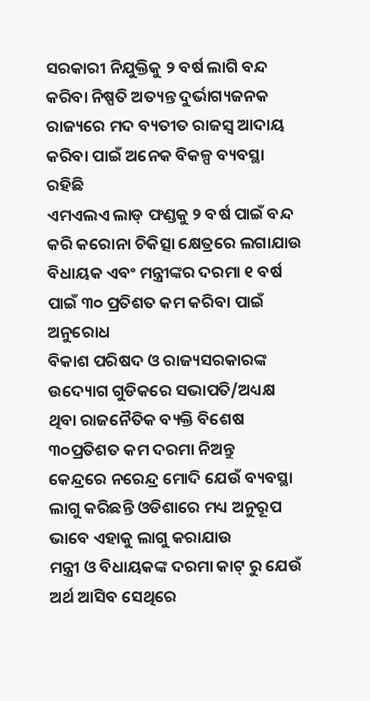ସରକାରୀ ନିଯୁକ୍ତିକୁ ୨ ବର୍ଷ ଲାଗି ବନ୍ଦ କରିବା ନିଷ୍ପତି ଅତ୍ୟନ୍ତ ଦୁର୍ଭାଗ୍ୟଜନକ
ରାଜ୍ୟରେ ମଦ ବ୍ୟତୀତ ରାଜସ୍ୱ ଆଦାୟ କରିବା ପାଇଁ ଅନେକ ବିକଳ୍ପ ବ୍ୟବସ୍ଥା ରହିଛି
ଏମଏଲଏ ଲାଡ୍ ଫଣ୍ଡକୁ ୨ ବର୍ଷ ପାଇଁ ବନ୍ଦ କରି କରୋନା ଚିକିତ୍ସା କ୍ଷେତ୍ରରେ ଲଗାଯାଉ
ବିଧାୟକ ଏବଂ ମନ୍ତ୍ରୀଙ୍କର ଦରମା ୧ ବର୍ଷ ପାଇଁ ୩୦ ପ୍ରତିଶତ କମ କରିବା ପାଇଁ ଅନୁରୋଧ
ବିକାଶ ପରିଷଦ ଓ ରାଜ୍ୟସରକାରଙ୍କ ଉଦ୍ୟୋଗ ଗୁଡିକରେ ସଭାପତି/ଅଧ୍ୟକ୍ଷ ଥିବା ରାଜନୈତିକ ବ୍ୟକ୍ତି ବିଶେଷ ୩୦ପ୍ରତିଶତ କମ ଦରମା ନିଅନ୍ତୁ
କେନ୍ଦ୍ରରେ ନରେନ୍ଦ୍ର ମୋଦି ଯେଉଁ ବ୍ୟବସ୍ଥା ଲାଗୁ କରିଛନ୍ତି ଓଡିଶାରେ ମଧ୍ୟ ଅନୁରୂପ ଭାବେ ଏହାକୁ ଲାଗୁ କରାଯାଉ
ମନ୍ତ୍ରୀ ଓ ବିଧାୟକଙ୍କ ଦରମା କାଟ୍ ରୁ ଯେଉଁ ଅର୍ଥ ଆସିବ ସେଥିରେ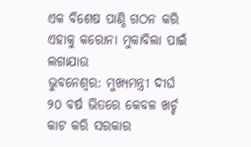ଏକ ବିଶେଷ ପାଣ୍ଠି ଗଠନ କରି ଏହାକୁ କରୋନା ମୁକାବିଲା ପାଇଁ ଲଗାଯାଉ
ଭୁବନେଶ୍ୱର: ମୁଖ୍ୟମନ୍ତ୍ରୀ ଦୀର୍ଘ ୨୦ ବର୍ଷ ଭିତରେ କେବଳ ଖର୍ଚ୍ଚ କାଟ କରି ସରକାର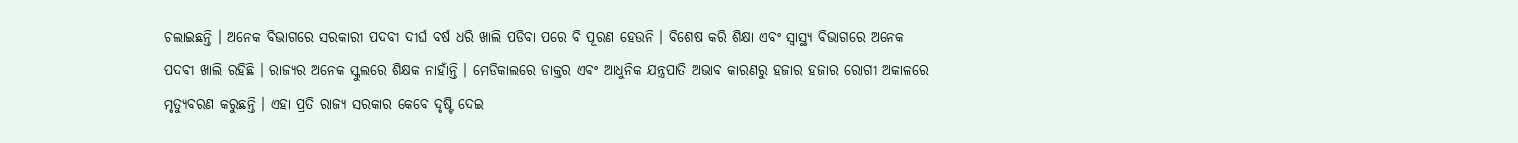ଚଲାଇଛନ୍ତି । ଅନେକ ବିଭାଗରେ ସରକାରୀ ପଦବୀ ଦୀର୍ଘ ବର୍ଷ ଧରି ଖାଲି ପଡିବା ପରେ ବି ପୂରଣ ହେଉନି । ବିଶେଷ କରି ଶିକ୍ଷା ଏବଂ ସ୍ୱାସ୍ଥ୍ୟ ବିଭାଗରେ ଅନେକ ପଦବୀ ଖାଲି ରହିଛି । ରାଜ୍ୟର ଅନେକ ସ୍କୁଲରେ ଶିକ୍ଷକ ନାହାଁନ୍ତି । ମେଡିକାଲରେ ଡାକ୍ତର ଏବଂ ଆଧୁନିକ ଯନ୍ତ୍ରପାତି ଅଭାବ କାରଣରୁ ହଜାର ହଜାର ରୋଗୀ ଅକାଳରେ ମୃତ୍ୟୁବରଣ କରୁଛନ୍ତି । ଏହା ପ୍ରତି ରାଜ୍ୟ ସରକାର କେବେ ଦୃଷ୍ଟି ଦେଇ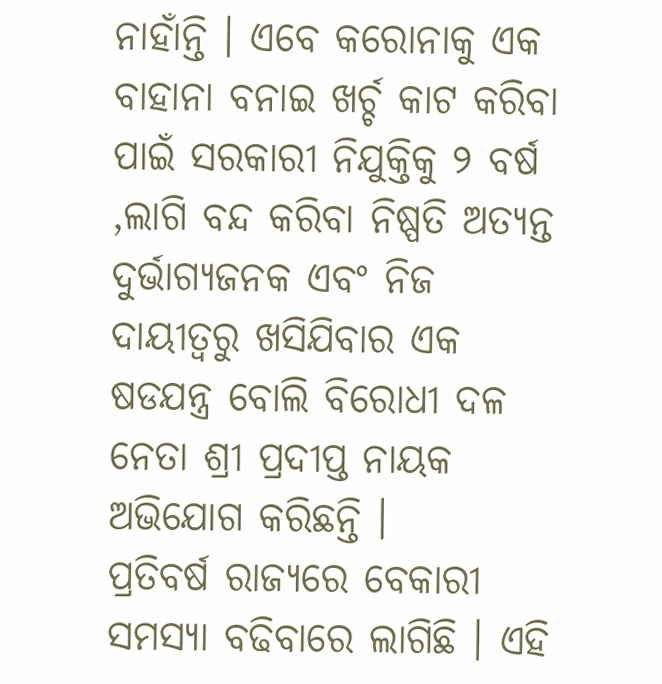ନାହାଁନ୍ତି । ଏବେ କରୋନାକୁ ଏକ ବାହାନା ବନାଇ ଖର୍ଚ୍ଚ କାଟ କରିବା ପାଇଁ ସରକାରୀ ନିଯୁକ୍ତିକୁ ୨ ବର୍ଷ ,ଲାଗି ବନ୍ଦ କରିବା ନିଷ୍ପତି ଅତ୍ୟନ୍ତ ଦୁର୍ଭାଗ୍ୟଜନକ ଏବଂ ନିଜ ଦାୟୀତ୍ୱରୁ ଖସିଯିବାର ଏକ ଷଡଯନ୍ତ୍ର ବୋଲି ବିରୋଧୀ ଦଳ ନେତା ଶ୍ରୀ ପ୍ରଦୀପ୍ତ ନାୟକ ଅଭିଯୋଗ କରିଛନ୍ତି ।
ପ୍ରତିବର୍ଷ ରାଜ୍ୟରେ ବେକାରୀ ସମସ୍ୟା ବଢିବାରେ ଲାଗିଛି । ଏହି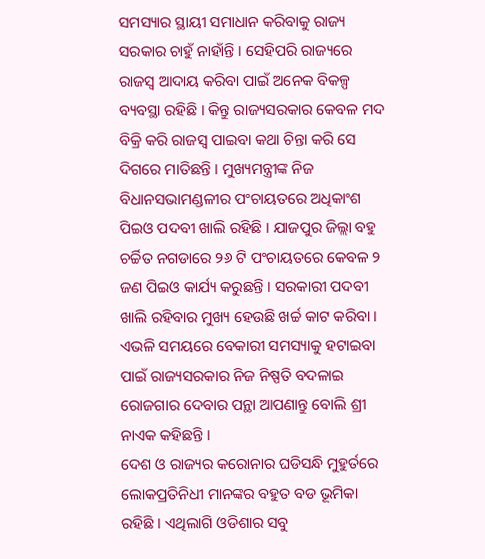ସମସ୍ୟାର ସ୍ଥାୟୀ ସମାଧାନ କରିବାକୁ ରାଜ୍ୟ ସରକାର ଚାହୁଁ ନାହାଁନ୍ତି । ସେହିପରି ରାଜ୍ୟରେ ରାଜସ୍ୱ ଆଦାୟ କରିବା ପାଇଁ ଅନେକ ବିକଳ୍ପ ବ୍ୟବସ୍ଥା ରହିଛି । କିନ୍ତୁ ରାଜ୍ୟସରକାର କେବଳ ମଦ ବିକ୍ରି କରି ରାଜସ୍ୱ ପାଇବା କଥା ଚିନ୍ତା କରି ସେ ଦିଗରେ ମାତିଛନ୍ତି । ମୁଖ୍ୟମନ୍ତ୍ରୀଙ୍କ ନିଜ ବିଧାନସଭାମଣ୍ଡଳୀର ପଂଚାୟତରେ ଅଧିକାଂଶ ପିଇଓ ପଦବୀ ଖାଲି ରହିଛି । ଯାଜପୁର ଜିଲ୍ଲା ବହୁ ଚର୍ଚ୍ଚିତ ନଗଡାରେ ୨୬ ଟି ପଂଚାୟତରେ କେବଳ ୨ ଜଣ ପିଇଓ କାର୍ଯ୍ୟ କରୁଛନ୍ତି । ସରକାରୀ ପଦବୀ ଖାଲି ରହିବାର ମୁଖ୍ୟ ହେଉଛି ଖର୍ଚ୍ଚ କାଟ କରିବା । ଏଭଳି ସମୟରେ ବେକାରୀ ସମସ୍ୟାକୁ ହଟାଇବା ପାଇଁ ରାଜ୍ୟସରକାର ନିଜ ନିଷ୍ପତି ବଦଳାଇ ରୋଜଗାର ଦେବାର ପନ୍ଥା ଆପଣାନ୍ତୁ ବୋଲି ଶ୍ରୀ ନାଏକ କହିଛନ୍ତି ।
ଦେଶ ଓ ରାଜ୍ୟର କରୋନାର ଘଡିସନ୍ଧି ମୁହୁର୍ତରେ ଲୋକପ୍ରତିନିଧୀ ମାନଙ୍କର ବହୁତ ବଡ ଭୂମିକା ରହିଛି । ଏଥିଲାଗି ଓଡିଶାର ସବୁ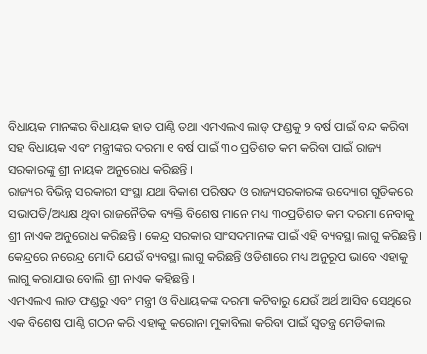ବିଧାୟକ ମାନଙ୍କର ବିଧାୟକ ହାତ ପାଣ୍ଠି ତଥା ଏମଏଲଏ ଲାଡ୍ ଫଣ୍ଡକୁ ୨ ବର୍ଷ ପାଇଁ ବନ୍ଦ କରିବା ସହ ବିଧାୟକ ଏବଂ ମନ୍ତ୍ରୀଙ୍କର ଦରମା ୧ ବର୍ଷ ପାଇଁ ୩୦ ପ୍ରତିଶତ କମ କରିବା ପାଇଁ ରାଜ୍ୟ ସରକାରଙ୍କୁ ଶ୍ରୀ ନାୟକ ଅନୁରୋଧ କରିଛନ୍ତି ।
ରାଜ୍ୟର ବିଭିନ୍ନ ସରକାରୀ ସଂସ୍ଥା ଯଥା ବିକାଶ ପରିଷଦ ଓ ରାଜ୍ୟସରକାରଙ୍କ ଉଦ୍ୟୋଗ ଗୁଡିକରେ ସଭାପତି/ଅଧ୍ୟକ୍ଷ ଥିବା ରାଜନୈତିକ ବ୍ୟକ୍ତି ବିଶେଷ ମାନେ ମଧ୍ୟ ୩୦ପ୍ରତିଶତ କମ ଦରମା ନେବାକୁ ଶ୍ରୀ ନାଏକ ଅନୁରୋଧ କରିଛନ୍ତି । କେନ୍ଦ୍ର ସରକାର ସାଂସଦମାନଙ୍କ ପାଇଁ ଏହି ବ୍ୟବସ୍ଥା ଲାଗୁ କରିଛନ୍ତି । କେନ୍ଦ୍ରରେ ନରେନ୍ଦ୍ର ମୋଦି ଯେଉଁ ବ୍ୟବସ୍ଥା ଲାଗୁ କରିଛନ୍ତି ଓଡିଶାରେ ମଧ୍ୟ ଅନୁରୂପ ଭାବେ ଏହାକୁ ଲାଗୁ କରାଯାଉ ବୋଲି ଶ୍ରୀ ନାଏକ କହିଛନ୍ତି ।
ଏମଏଲଏ ଲାଡ ଫଣ୍ଡରୁ ଏବଂ ମନ୍ତ୍ରୀ ଓ ବିଧାୟକଙ୍କ ଦରମା କଟିବାରୁ ଯେଉଁ ଅର୍ଥ ଆସିବ ସେଥିରେ ଏକ ବିଶେଷ ପାଣ୍ଠି ଗଠନ କରି ଏହାକୁ କରୋନା ମୁକାବିଲା କରିବା ପାଇଁ ସ୍ୱତନ୍ତ୍ର ମେଡିକାଲ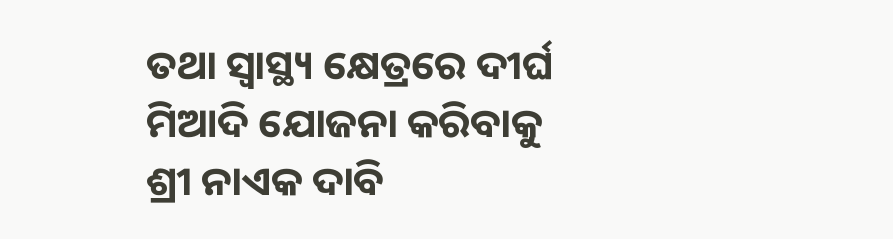ତଥା ସ୍ୱାସ୍ଥ୍ୟ କ୍ଷେତ୍ରରେ ଦୀର୍ଘ ମିଆଦି ଯୋଜନା କରିବାକୁ ଶ୍ରୀ ନାଏକ ଦାବି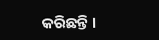କରିଛନ୍ତି ।